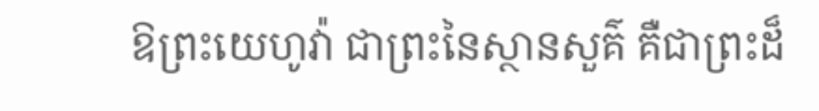ឱព្រះយេហូវ៉ា ជាព្រះនៃស្ថានសួគ៌ គឺជាព្រះដ៏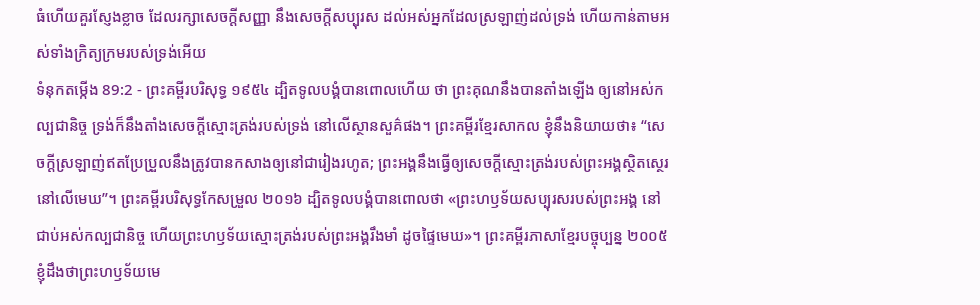ធំហើយគួរស្ញែងខ្លាច ដែលរក្សាសេចក្ដីសញ្ញា នឹងសេចក្ដីសប្បុរស ដល់អស់អ្នកដែលស្រឡាញ់ដល់ទ្រង់ ហើយកាន់តាមអស់ទាំងក្រិត្យក្រមរបស់ទ្រង់អើយ
ទំនុកតម្កើង 89:2 - ព្រះគម្ពីរបរិសុទ្ធ ១៩៥៤ ដ្បិតទូលបង្គំបានពោលហើយ ថា ព្រះគុណនឹងបានតាំងឡើង ឲ្យនៅអស់កល្បជានិច្ច ទ្រង់ក៏នឹងតាំងសេចក្ដីស្មោះត្រង់របស់ទ្រង់ នៅលើស្ថានសួគ៌ផង។ ព្រះគម្ពីរខ្មែរសាកល ខ្ញុំនឹងនិយាយថា៖ “សេចក្ដីស្រឡាញ់ឥតប្រែប្រួលនឹងត្រូវបានកសាងឲ្យនៅជារៀងរហូត; ព្រះអង្គនឹងធ្វើឲ្យសេចក្ដីស្មោះត្រង់របស់ព្រះអង្គស្ថិតស្ថេរនៅលើមេឃ”។ ព្រះគម្ពីរបរិសុទ្ធកែសម្រួល ២០១៦ ដ្បិតទូលបង្គំបានពោលថា «ព្រះហឫទ័យសប្បុរសរបស់ព្រះអង្គ នៅជាប់អស់កល្បជានិច្ច ហើយព្រះហឫទ័យស្មោះត្រង់របស់ព្រះអង្គរឹងមាំ ដូចផ្ទៃមេឃ»។ ព្រះគម្ពីរភាសាខ្មែរបច្ចុប្បន្ន ២០០៥ ខ្ញុំដឹងថាព្រះហឫទ័យមេ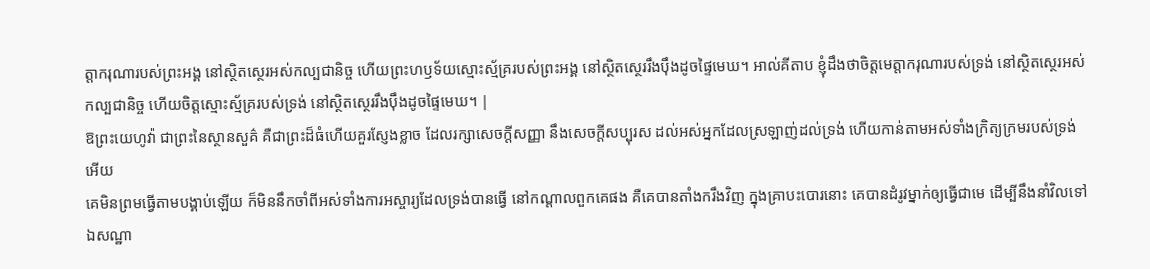ត្តាករុណារបស់ព្រះអង្គ នៅស្ថិតស្ថេរអស់កល្បជានិច្ច ហើយព្រះហឫទ័យស្មោះស្ម័គ្ររបស់ព្រះអង្គ នៅស្ថិតស្ថេររឹងប៉ឹងដូចផ្ទៃមេឃ។ អាល់គីតាប ខ្ញុំដឹងថាចិត្តមេត្តាករុណារបស់ទ្រង់ នៅស្ថិតស្ថេរអស់កល្បជានិច្ច ហើយចិត្តស្មោះស្ម័គ្ររបស់ទ្រង់ នៅស្ថិតស្ថេររឹងប៉ឹងដូចផ្ទៃមេឃ។ |
ឱព្រះយេហូវ៉ា ជាព្រះនៃស្ថានសួគ៌ គឺជាព្រះដ៏ធំហើយគួរស្ញែងខ្លាច ដែលរក្សាសេចក្ដីសញ្ញា នឹងសេចក្ដីសប្បុរស ដល់អស់អ្នកដែលស្រឡាញ់ដល់ទ្រង់ ហើយកាន់តាមអស់ទាំងក្រិត្យក្រមរបស់ទ្រង់អើយ
គេមិនព្រមធ្វើតាមបង្គាប់ឡើយ ក៏មិននឹកចាំពីអស់ទាំងការអស្ចារ្យដែលទ្រង់បានធ្វើ នៅកណ្តាលពួកគេផង គឺគេបានតាំងករឹងវិញ ក្នុងគ្រាបះបោរនោះ គេបានដំរូវម្នាក់ឲ្យធ្វើជាមេ ដើម្បីនឹងនាំវិលទៅឯសណ្ឋា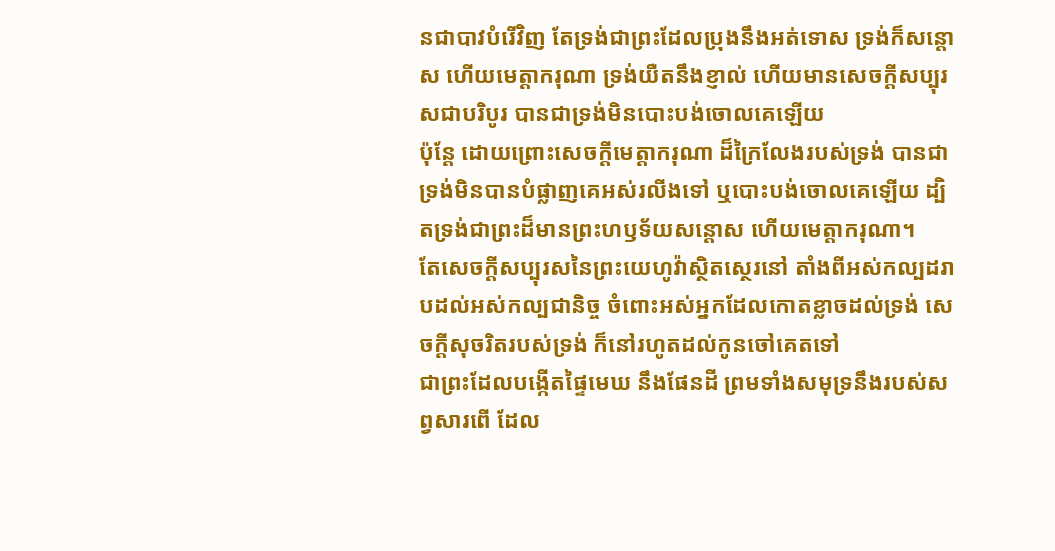នជាបាវបំរើវិញ តែទ្រង់ជាព្រះដែលប្រុងនឹងអត់ទោស ទ្រង់ក៏សន្តោស ហើយមេត្តាករុណា ទ្រង់យឺតនឹងខ្ញាល់ ហើយមានសេចក្ដីសប្បុរសជាបរិបូរ បានជាទ្រង់មិនបោះបង់ចោលគេឡើយ
ប៉ុន្តែ ដោយព្រោះសេចក្ដីមេត្តាករុណា ដ៏ក្រៃលែងរបស់ទ្រង់ បានជាទ្រង់មិនបានបំផ្លាញគេអស់រលីងទៅ ឬបោះបង់ចោលគេឡើយ ដ្បិតទ្រង់ជាព្រះដ៏មានព្រះហឫទ័យសន្តោស ហើយមេត្តាករុណា។
តែសេចក្ដីសប្បុរសនៃព្រះយេហូវ៉ាស្ថិតស្ថេរនៅ តាំងពីអស់កល្បដរាបដល់អស់កល្បជានិច្ច ចំពោះអស់អ្នកដែលកោតខ្លាចដល់ទ្រង់ សេចក្ដីសុចរិតរបស់ទ្រង់ ក៏នៅរហូតដល់កូនចៅគេតទៅ
ជាព្រះដែលបង្កើតផ្ទៃមេឃ នឹងផែនដី ព្រមទាំងសមុទ្រនឹងរបស់សព្វសារពើ ដែល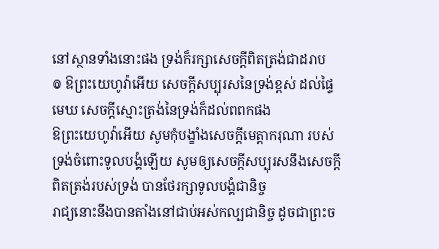នៅស្ថានទាំងនោះផង ទ្រង់ក៏រក្សាសេចក្ដីពិតត្រង់ជាដរាប
៙ ឱព្រះយេហូវ៉ាអើយ សេចក្ដីសប្បុរសនៃទ្រង់ខ្ពស់ ដល់ផ្ទៃមេឃ សេចក្ដីស្មោះត្រង់នៃទ្រង់ក៏ដល់ពពកផង
ឱព្រះយេហូវ៉ាអើយ សូមកុំបង្ខាំងសេចក្ដីមេត្តាករុណា របស់ទ្រង់ចំពោះទូលបង្គំឡើយ សូមឲ្យសេចក្ដីសប្បុរសនឹងសេចក្ដីពិតត្រង់របស់ទ្រង់ បានថែរក្សាទូលបង្គំជានិច្ច
រាជ្យនោះនឹងបានតាំងនៅជាប់អស់កល្បជានិច្ច ដូចជាព្រះច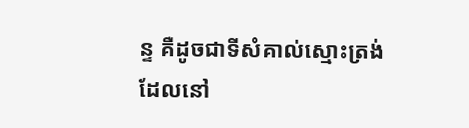ន្ទ គឺដូចជាទីសំគាល់ស្មោះត្រង់ដែលនៅ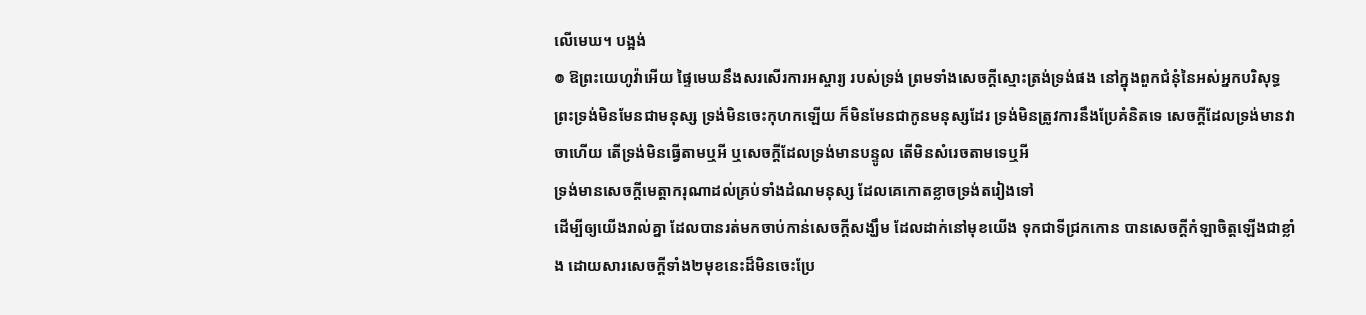លើមេឃ។ បង្អង់
៙ ឱព្រះយេហូវ៉ាអើយ ផ្ទៃមេឃនឹងសរសើរការអស្ចារ្យ របស់ទ្រង់ ព្រមទាំងសេចក្ដីស្មោះត្រង់ទ្រង់ផង នៅក្នុងពួកជំនុំនៃអស់អ្នកបរិសុទ្ធ
ព្រះទ្រង់មិនមែនជាមនុស្ស ទ្រង់មិនចេះកុហកឡើយ ក៏មិនមែនជាកូនមនុស្សដែរ ទ្រង់មិនត្រូវការនឹងប្រែគំនិតទេ សេចក្ដីដែលទ្រង់មានវាចាហើយ តើទ្រង់មិនធ្វើតាមឬអី ឬសេចក្ដីដែលទ្រង់មានបន្ទូល តើមិនសំរេចតាមទេឬអី
ទ្រង់មានសេចក្ដីមេត្តាករុណាដល់គ្រប់ទាំងដំណមនុស្ស ដែលគេកោតខ្លាចទ្រង់តរៀងទៅ
ដើម្បីឲ្យយើងរាល់គ្នា ដែលបានរត់មកចាប់កាន់សេចក្ដីសង្ឃឹម ដែលដាក់នៅមុខយើង ទុកជាទីជ្រកកោន បានសេចក្ដីកំឡាចិត្តឡើងជាខ្លាំង ដោយសារសេចក្ដីទាំង២មុខនេះដ៏មិនចេះប្រែ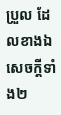ប្រួល ដែលខាងឯសេចក្ដីទាំង២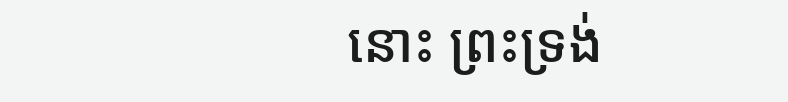នោះ ព្រះទ្រង់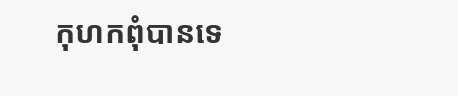កុហកពុំបានទេ